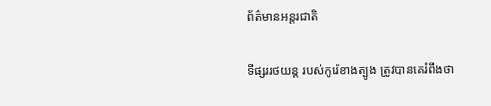ព័ត៌មានអន្តរជាតិ

ទីផ្សររថយន្ដ របស់កូរ៉េខាងត្បូង ត្រូវបានគេរំពឹងថា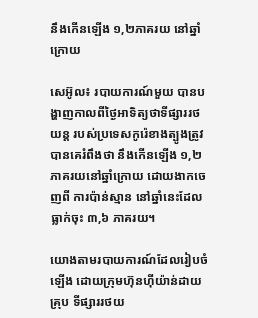នឹងកើនឡើង ១,២ភាគរយ នៅឆ្នាំក្រោយ

សេអ៊ូល៖ របាយការណ៍មួយ បានបង្ហាញកាលពីថ្ងៃអាទិត្យថាទីផ្សាររថយន្ត របស់ប្រទេសកូរ៉េខាងត្បូងត្រូវបានគេរំពឹងថា នឹងកើនឡើង ១,២ ភាគរយនៅឆ្នាំក្រោយ ដោយងាកចេញពី ការប៉ាន់ស្មាន នៅឆ្នាំនេះដែល ធ្លាក់ចុះ ៣,៦ ភាគរយ។

យោងតាមរបាយការណ៍ដែលរៀបចំឡើង ដោយក្រុមហ៊ុនហ៊ីយ៉ាន់ដាយគ្រុប ទីផ្សាររថយ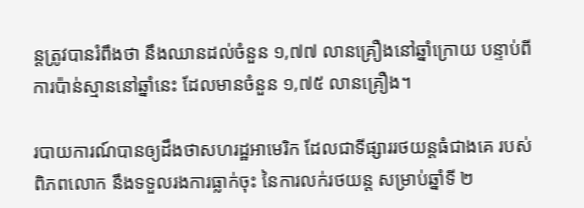ន្តត្រូវបានរំពឹងថា នឹងឈានដល់ចំនួន ១,៧៧ លានគ្រឿងនៅឆ្នាំក្រោយ បន្ទាប់ពីការប៉ាន់ស្មាននៅឆ្នាំនេះ ដែលមានចំនួន ១,៧៥ លានគ្រឿង។

របាយការណ៍បានឲ្យដឹងថាសហរដ្ឋអាមេរិក ដែលជាទីផ្សាររថយន្តធំជាងគេ របស់ពិភពលោក នឹងទទួលរងការធ្លាក់ចុះ នៃការលក់រថយន្ត សម្រាប់ឆ្នាំទី ២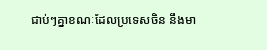ជាប់ៗគ្នាខណៈដែលប្រទេសចិន នឹងមា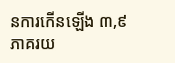នការកើនឡើង ៣,៩ ភាគរយ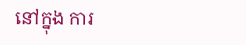នៅក្នុង ការ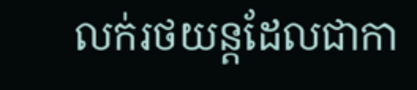លក់រថយន្តដែលជាកា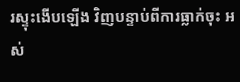រស្ទុះងើបឡើង វិញបន្ទាប់ពីការធ្លាក់ចុះ អស់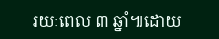រយៈពេល ៣ ឆ្នាំ៕ដោយ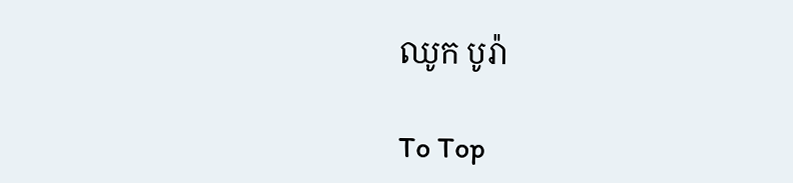ឈូក បូរ៉ា

To Top